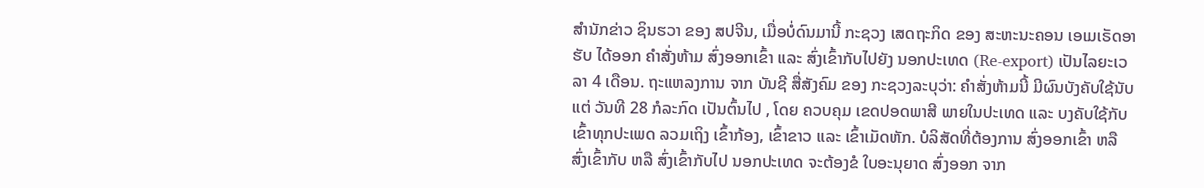ສຳນັກຂ່າວ ຊິນຮວາ ຂອງ ສປຈີນ, ເມື່ອບໍ່ດົນມານີ້ ກະຊວງ ເສດຖະກິດ ຂອງ ສະຫະນະຄອນ ເອເມເຣັດອາຮັບ ໄດ້ອອກ ຄຳສັ່ງຫ້າມ ສົ່ງອອກເຂົ້າ ແລະ ສົ່ງເຂົ້າກັບໄປຍັງ ນອກປະເທດ (Re-export) ເປັນໄລຍະເວລາ 4 ເດືອນ. ຖະແຫລງການ ຈາກ ບັນຊີ ສື່ສັງຄົມ ຂອງ ກະຊວງລະບຸວ່າ: ຄຳສັ່ງຫ້າມນີ້ ມີຜົນບັງຄັບໃຊ້ນັບແຕ່ ວັນທີ 28 ກໍລະກົດ ເປັນຕົ້ນໄປ , ໂດຍ ຄວບຄຸມ ເຂດປອດພາສີ ພາຍໃນປະເທດ ແລະ ບງຄັບໃຊ້ກັບ ເຂົ້າທຸກປະເພດ ລວມເຖິງ ເຂົ້າກ້ອງ, ເຂົ້າຂາວ ແລະ ເຂົ້າເມັດຫັກ. ບໍລິສັດທີ່ຕ້ອງການ ສົ່ງອອກເຂົ້າ ຫລື ສົ່ງເຂົ້າກັບ ຫລື ສົ່ງເຂົ້າກັບໄປ ນອກປະເທດ ຈະຕ້ອງຂໍ ໃບອະນຸຍາດ ສົ່ງອອກ ຈາກ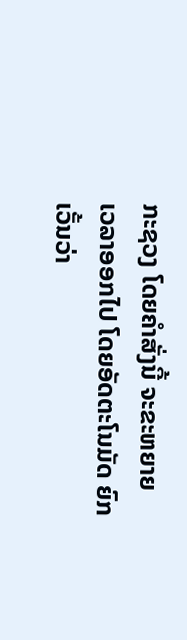ກະຊວງ ໂດຍຄຳສັ່ງນີ້ ຈະຂະຫຍາຍ ເວລາອອກໄປ ໂດຍອັດຕະໂນມັດ ຍົກເວັ້ນວ່າ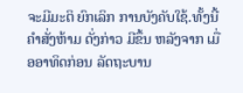ຈະມີມະຕິ ຍົກເລິກ ການບັງຄັບໃຊ້.ທັ້ງນີ້ ຄຳສັ່ງຫ້າມ ດັ່ງກ່າວ ມີຂຶ້ນ ຫລັງຈາກ ເມື່ອອາທິດກ່ອນ ລັດຖະບານ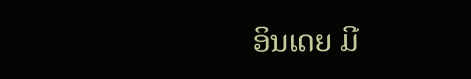ອິນເດຍ ມີ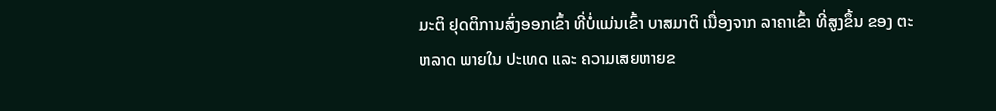ມະຕິ ຢຸດຕິການສົ່ງອອກເຂົ້າ ທີ່ບໍ່ແມ່ນເຂົ້າ ບາສມາຕິ ເນື່ອງຈາກ ລາຄາເຂົ້າ ທີ່ສູງຂຶ້ນ ຂອງ ຕະຫລາດ ພາຍໃນ ປະເທດ ແລະ ຄວາມເສຍຫາຍຂ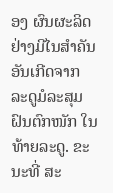ອງ ຜົນຜະລິດ ຢ່າງມີໄນສຳຄັນ ອັນເກີດຈາກ ລະດູມໍລະສຸມ ຝົນຕົກໜັກ ໃນທ້າຍລະດູ. ຂະນະທີ່ ສະ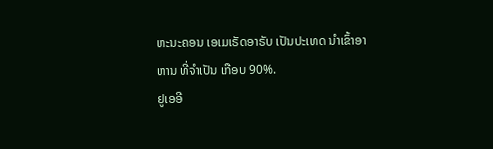ຫະນະຄອນ ເອເມເຣັດອາຣັບ ເປັນປະເທດ ນໍາເຂົ້າອາຫານ ທີ່ຈຳເປັນ ເກືອບ 90%.
ຢູເອອີ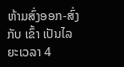ຫ້າມສົ່ງອອກ-ສົ່ງກັບ ເຂົ້າ ເປັນໄລຍະເວລາ 4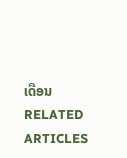ເດືອນ
RELATED ARTICLES